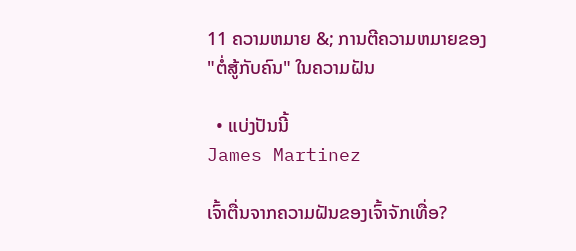11 ຄວາມຫມາຍ &; ການຕີຄວາມຫມາຍຂອງ "ຕໍ່ສູ້ກັບຄົນ" ໃນຄວາມຝັນ

  • ແບ່ງປັນນີ້
James Martinez

ເຈົ້າຕື່ນຈາກຄວາມຝັນຂອງເຈົ້າຈັກເທື່ອ?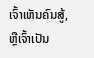ເຈົ້າເຫັນຄົນສູ້, ຫຼືເຈົ້າເປັນ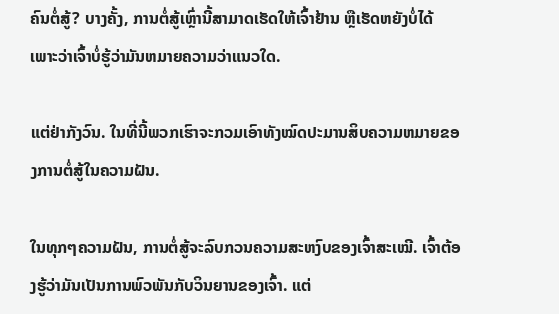ຄົນຕໍ່ສູ້? ບາງຄັ້ງ, ການຕໍ່ສູ້ເຫຼົ່ານີ້ສາມາດເຮັດໃຫ້ເຈົ້າຢ້ານ ຫຼືເຮັດຫຍັງບໍ່ໄດ້ ເພາະວ່າເຈົ້າບໍ່ຮູ້ວ່າມັນຫມາຍຄວາມວ່າແນວໃດ.

ແຕ່ຢ່າກັງວົນ. ໃນທີ່ນີ້ພວກເຮົາຈະກວມເອົາທັງໝົດປະມານສິບຄວາມຫມາຍຂອງການຕໍ່ສູ້ໃນຄວາມຝັນ.

ໃນທຸກໆຄວາມຝັນ, ການຕໍ່ສູ້ຈະລົບກວນຄວາມສະຫງົບຂອງເຈົ້າສະເໝີ. ເຈົ້າຕ້ອງຮູ້ວ່າມັນເປັນການພົວພັນກັບວິນຍານຂອງເຈົ້າ. ແຕ່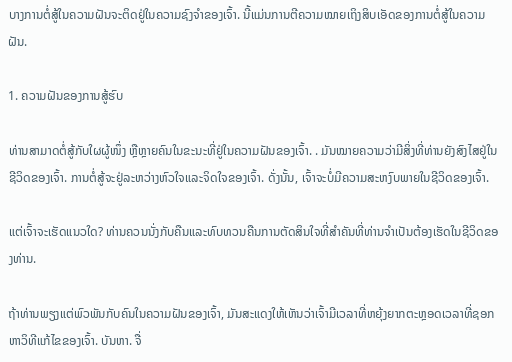ບາງການຕໍ່ສູ້ໃນຄວາມຝັນຈະຕິດຢູ່ໃນຄວາມຊົງຈຳຂອງເຈົ້າ. ນີ້ແມ່ນການຕີຄວາມໝາຍເຖິງສິບເອັດຂອງການຕໍ່ສູ້ໃນຄວາມຝັນ.

1. ຄວາມຝັນຂອງການສູ້ຮົບ

ທ່ານສາມາດຕໍ່ສູ້ກັບໃຜຜູ້ໜຶ່ງ ຫຼືຫຼາຍຄົນໃນຂະນະທີ່ຢູ່ໃນຄວາມຝັນຂອງເຈົ້າ. . ມັນໝາຍຄວາມວ່າມີສິ່ງທີ່ທ່ານຍັງສົງໄສຢູ່ໃນຊີວິດຂອງເຈົ້າ. ການຕໍ່ສູ້ຈະຢູ່ລະຫວ່າງຫົວໃຈແລະຈິດໃຈຂອງເຈົ້າ. ດັ່ງນັ້ນ, ເຈົ້າຈະບໍ່ມີຄວາມສະຫງົບພາຍໃນຊີວິດຂອງເຈົ້າ.

ແຕ່ເຈົ້າຈະເຮັດແນວໃດ? ທ່ານຄວນນັ່ງກັບຄືນແລະທົບທວນຄືນການຕັດສິນໃຈທີ່ສໍາຄັນທີ່ທ່ານຈໍາເປັນຕ້ອງເຮັດໃນຊີວິດຂອງທ່ານ.

ຖ້າທ່ານພຽງແຕ່ພົວພັນກັບຄົນໃນຄວາມຝັນຂອງເຈົ້າ, ມັນສະແດງໃຫ້ເຫັນວ່າເຈົ້າມີເວລາທີ່ຫຍຸ້ງຍາກຕະຫຼອດເວລາທີ່ຊອກຫາວິທີແກ້ໄຂຂອງເຈົ້າ. ບັນຫາ. ຈື່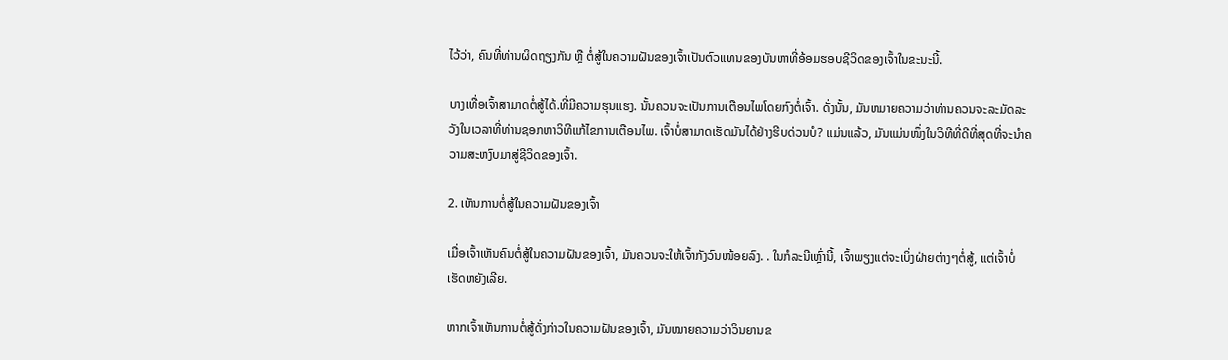ໄວ້ວ່າ, ຄົນທີ່ທ່ານຜິດຖຽງກັນ ຫຼື ຕໍ່ສູ້ໃນຄວາມຝັນຂອງເຈົ້າເປັນຕົວແທນຂອງບັນຫາທີ່ອ້ອມຮອບຊີວິດຂອງເຈົ້າໃນຂະນະນີ້.

ບາງເທື່ອເຈົ້າສາມາດຕໍ່ສູ້ໄດ້.ທີ່ມີຄວາມຮຸນແຮງ. ນັ້ນຄວນຈະເປັນການເຕືອນໄພໂດຍກົງຕໍ່ເຈົ້າ. ດັ່ງນັ້ນ, ມັນຫມາຍຄວາມວ່າທ່ານຄວນຈະລະມັດລະວັງໃນເວລາທີ່ທ່ານຊອກຫາວິທີແກ້ໄຂການເຕືອນໄພ. ເຈົ້າບໍ່ສາມາດເຮັດມັນໄດ້ຢ່າງຮີບດ່ວນບໍ? ແມ່ນແລ້ວ, ມັນແມ່ນໜຶ່ງໃນວິທີທີ່ດີທີ່ສຸດທີ່ຈະນຳຄວາມສະຫງົບມາສູ່ຊີວິດຂອງເຈົ້າ.

2. ເຫັນການຕໍ່ສູ້ໃນຄວາມຝັນຂອງເຈົ້າ

ເມື່ອເຈົ້າເຫັນຄົນຕໍ່ສູ້ໃນຄວາມຝັນຂອງເຈົ້າ, ມັນຄວນຈະໃຫ້ເຈົ້າກັງວົນໜ້ອຍລົງ. . ໃນກໍລະນີເຫຼົ່ານີ້, ເຈົ້າພຽງແຕ່ຈະເບິ່ງຝ່າຍຕ່າງໆຕໍ່ສູ້, ແຕ່ເຈົ້າບໍ່ເຮັດຫຍັງເລີຍ.

ຫາກເຈົ້າເຫັນການຕໍ່ສູ້ດັ່ງກ່າວໃນຄວາມຝັນຂອງເຈົ້າ, ມັນໝາຍຄວາມວ່າວິນຍານຂ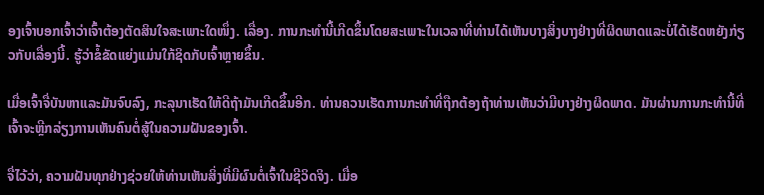ອງເຈົ້າບອກເຈົ້າວ່າເຈົ້າຕ້ອງຕັດສິນໃຈສະເພາະໃດໜຶ່ງ. ເລື່ອງ. ການກະທໍານີ້ເກີດຂຶ້ນໂດຍສະເພາະໃນເວລາທີ່ທ່ານໄດ້ເຫັນບາງສິ່ງບາງຢ່າງທີ່ຜິດພາດແລະບໍ່ໄດ້ເຮັດຫຍັງກ່ຽວກັບເລື່ອງນີ້. ຮູ້ວ່າຂໍ້ຂັດແຍ່ງແມ່ນໃກ້ຊິດກັບເຈົ້າຫຼາຍຂຶ້ນ.

ເມື່ອເຈົ້າຈື່ບັນຫາແລະມັນຈົບລົງ, ກະລຸນາເຮັດໃຫ້ດີຖ້າມັນເກີດຂຶ້ນອີກ. ທ່ານຄວນເຮັດການກະທໍາທີ່ຖືກຕ້ອງຖ້າທ່ານເຫັນວ່າມີບາງຢ່າງຜິດພາດ. ມັນຜ່ານການກະທໍານີ້ທີ່ເຈົ້າຈະຫຼີກລ່ຽງການເຫັນຄົນຕໍ່ສູ້ໃນຄວາມຝັນຂອງເຈົ້າ.

ຈື່ໄວ້ວ່າ, ຄວາມຝັນທຸກຢ່າງຊ່ວຍໃຫ້ທ່ານເຫັນສິ່ງທີ່ມີຜົນຕໍ່ເຈົ້າໃນຊີວິດຈິງ. ເມື່ອ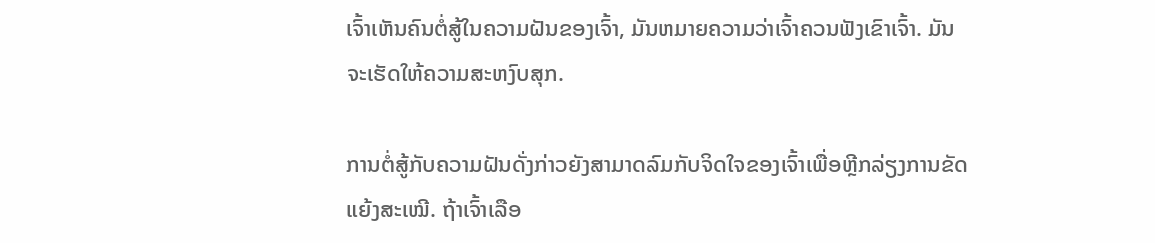ເຈົ້າເຫັນຄົນຕໍ່ສູ້ໃນຄວາມຝັນຂອງເຈົ້າ, ມັນຫມາຍຄວາມວ່າເຈົ້າຄວນຟັງເຂົາເຈົ້າ. ມັນຈະເຮັດໃຫ້ຄວາມສະຫງົບສຸກ.

ການຕໍ່ສູ້ກັບຄວາມຝັນດັ່ງກ່າວຍັງສາມາດລົມກັບຈິດໃຈຂອງເຈົ້າເພື່ອຫຼີກລ່ຽງການຂັດແຍ້ງສະເໝີ. ຖ້າເຈົ້າເລືອ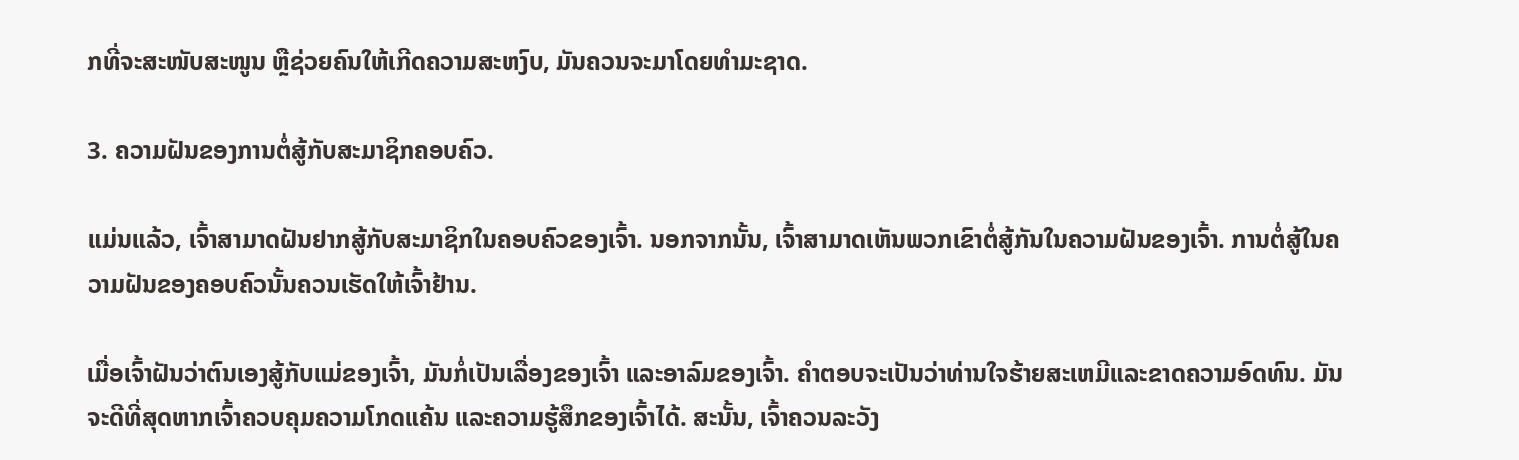ກທີ່ຈະສະໜັບສະໜູນ ຫຼືຊ່ວຍຄົນໃຫ້ເກີດຄວາມສະຫງົບ, ມັນຄວນຈະມາໂດຍທຳມະຊາດ.

3. ຄວາມຝັນຂອງການຕໍ່ສູ້ກັບສະມາຊິກຄອບຄົວ.

ແມ່ນແລ້ວ, ເຈົ້າສາມາດຝັນຢາກສູ້ກັບສະມາຊິກໃນຄອບຄົວຂອງເຈົ້າ. ນອກຈາກນັ້ນ, ເຈົ້າສາມາດເຫັນພວກເຂົາຕໍ່ສູ້ກັນໃນຄວາມຝັນຂອງເຈົ້າ. ການຕໍ່ສູ້ໃນຄວາມຝັນຂອງຄອບຄົວນັ້ນຄວນເຮັດໃຫ້ເຈົ້າຢ້ານ.

ເມື່ອເຈົ້າຝັນວ່າຕົນເອງສູ້ກັບແມ່ຂອງເຈົ້າ, ມັນກໍ່ເປັນເລື່ອງຂອງເຈົ້າ ແລະອາລົມຂອງເຈົ້າ. ຄໍາຕອບຈະເປັນວ່າທ່ານໃຈຮ້າຍສະເຫມີແລະຂາດຄວາມອົດທົນ. ມັນຈະດີທີ່ສຸດຫາກເຈົ້າຄວບຄຸມຄວາມໂກດແຄ້ນ ແລະຄວາມຮູ້ສຶກຂອງເຈົ້າໄດ້. ສະນັ້ນ, ເຈົ້າຄວນລະວັງ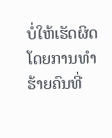ບໍ່ໃຫ້ເຮັດຜິດໂດຍການທຳຮ້າຍຄົນທີ່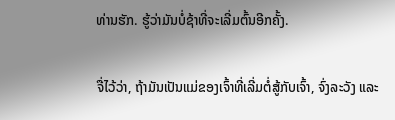ທ່ານຮັກ. ຮູ້ວ່າມັນບໍ່ຊ້າທີ່ຈະເລີ່ມຕົ້ນອີກຄັ້ງ.

ຈື່ໄວ້ວ່າ, ຖ້າມັນເປັນແມ່ຂອງເຈົ້າທີ່ເລີ່ມຕໍ່ສູ້ກັບເຈົ້າ, ຈົ່ງລະວັງ ແລະ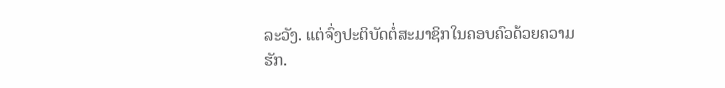ລະວັງ. ແຕ່ຈົ່ງປະຕິບັດຕໍ່ສະມາຊິກໃນຄອບຄົວດ້ວຍຄວາມຮັກ.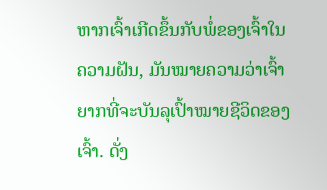ຫາກເຈົ້າເກີດຂຶ້ນກັບພໍ່ຂອງເຈົ້າໃນຄວາມຝັນ, ມັນໝາຍຄວາມວ່າເຈົ້າຍາກທີ່ຈະບັນລຸເປົ້າໝາຍຊີວິດຂອງເຈົ້າ. ດັ່ງ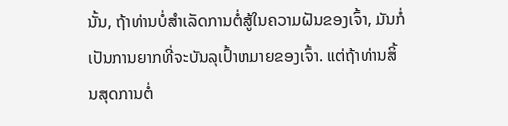ນັ້ນ, ຖ້າທ່ານບໍ່ສໍາເລັດການຕໍ່ສູ້ໃນຄວາມຝັນຂອງເຈົ້າ, ມັນກໍ່ເປັນການຍາກທີ່ຈະບັນລຸເປົ້າຫມາຍຂອງເຈົ້າ. ແຕ່ຖ້າທ່ານສິ້ນສຸດການຕໍ່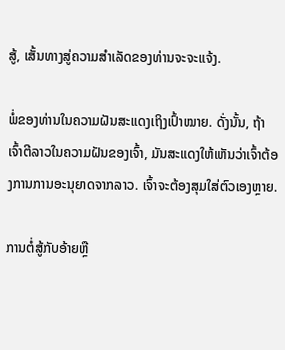ສູ້, ເສັ້ນທາງສູ່ຄວາມສຳເລັດຂອງທ່ານຈະຈະແຈ້ງ.

ພໍ່ຂອງທ່ານໃນຄວາມຝັນສະແດງເຖິງເປົ້າໝາຍ. ດັ່ງນັ້ນ, ຖ້າເຈົ້າຕີລາວໃນຄວາມຝັນຂອງເຈົ້າ, ມັນສະແດງໃຫ້ເຫັນວ່າເຈົ້າຕ້ອງການການອະນຸຍາດຈາກລາວ. ເຈົ້າຈະຕ້ອງສຸມໃສ່ຕົວເອງຫຼາຍ.

ການຕໍ່ສູ້ກັບອ້າຍຫຼື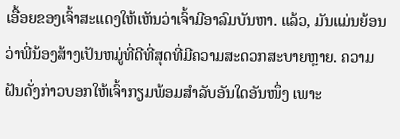ເອື້ອຍຂອງເຈົ້າສະແດງໃຫ້ເຫັນວ່າເຈົ້າມີອາລົມບັນຫາ. ແລ້ວ, ມັນແມ່ນຍ້ອນວ່າພີ່ນ້ອງສ້າງເປັນຫມູ່ທີ່ດີທີ່ສຸດທີ່ມີຄວາມສະດວກສະບາຍຫຼາຍ. ຄວາມຝັນດັ່ງກ່າວບອກໃຫ້ເຈົ້າກຽມພ້ອມສຳລັບອັນໃດອັນໜຶ່ງ ເພາະ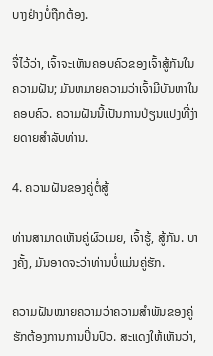ບາງຢ່າງບໍ່ຖືກຕ້ອງ.

ຈື່ໄວ້ວ່າ, ເຈົ້າຈະເຫັນຄອບຄົວຂອງເຈົ້າສູ້ກັນໃນຄວາມຝັນ; ມັນຫມາຍຄວາມວ່າເຈົ້າມີບັນຫາໃນຄອບຄົວ. ຄວາມຝັນນີ້ເປັນການປ່ຽນແປງທີ່ງ່າຍດາຍສໍາລັບທ່ານ.

4. ຄວາມຝັນຂອງຄູ່ຕໍ່ສູ້

ທ່ານສາມາດເຫັນຄູ່ຜົວເມຍ, ເຈົ້າຮູ້, ສູ້ກັນ. ບາງຄັ້ງ, ມັນອາດຈະວ່າທ່ານບໍ່ແມ່ນຄູ່ຮັກ.

ຄວາມຝັນໝາຍຄວາມວ່າຄວາມສຳພັນຂອງຄູ່ຮັກຕ້ອງການການປິ່ນປົວ. ສະແດງໃຫ້ເຫັນວ່າ,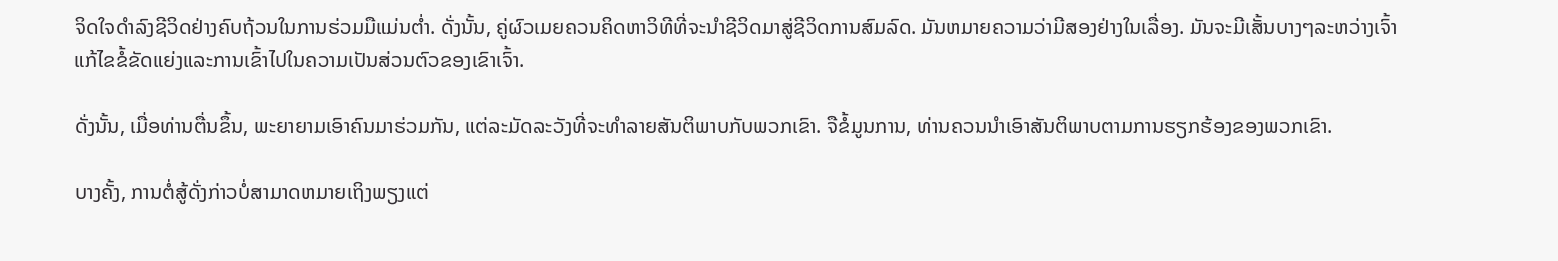ຈິດໃຈດຳລົງຊີວິດຢ່າງຄົບຖ້ວນໃນການຮ່ວມມືແມ່ນຕ່ຳ. ດັ່ງນັ້ນ, ຄູ່ຜົວເມຍຄວນຄິດຫາວິທີທີ່ຈະນໍາຊີວິດມາສູ່ຊີວິດການສົມລົດ. ມັນຫມາຍຄວາມວ່າມີສອງຢ່າງໃນເລື່ອງ. ມັນຈະມີເສັ້ນບາງໆລະຫວ່າງເຈົ້າແກ້ໄຂຂໍ້ຂັດແຍ່ງແລະການເຂົ້າໄປໃນຄວາມເປັນສ່ວນຕົວຂອງເຂົາເຈົ້າ.

ດັ່ງນັ້ນ, ເມື່ອທ່ານຕື່ນຂຶ້ນ, ພະຍາຍາມເອົາຄົນມາຮ່ວມກັນ, ແຕ່ລະມັດລະວັງທີ່ຈະທໍາລາຍສັນຕິພາບກັບພວກເຂົາ. ຈືຂໍ້ມູນການ, ທ່ານຄວນນໍາເອົາສັນຕິພາບຕາມການຮຽກຮ້ອງຂອງພວກເຂົາ.

ບາງຄັ້ງ, ການຕໍ່ສູ້ດັ່ງກ່າວບໍ່ສາມາດຫມາຍເຖິງພຽງແຕ່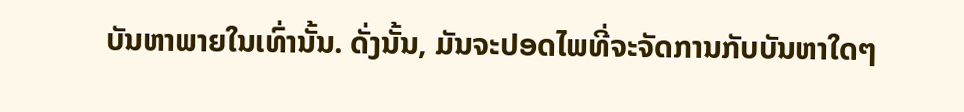ບັນຫາພາຍໃນເທົ່ານັ້ນ. ດັ່ງນັ້ນ, ມັນຈະປອດໄພທີ່ຈະຈັດການກັບບັນຫາໃດໆ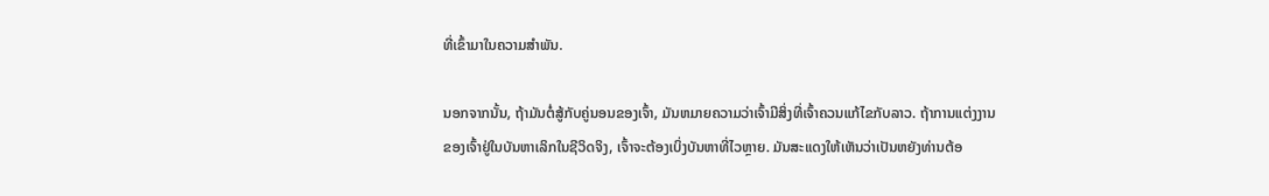ທີ່ເຂົ້າມາໃນຄວາມສໍາພັນ.

ນອກຈາກນັ້ນ, ຖ້າມັນຕໍ່ສູ້ກັບຄູ່ນອນຂອງເຈົ້າ, ມັນຫມາຍຄວາມວ່າເຈົ້າມີສິ່ງທີ່ເຈົ້າຄວນແກ້ໄຂກັບລາວ. ຖ້າການແຕ່ງງານຂອງເຈົ້າຢູ່ໃນບັນຫາເລິກໃນຊີວິດຈິງ, ເຈົ້າຈະຕ້ອງເບິ່ງບັນຫາທີ່ໄວຫຼາຍ. ມັນສະແດງໃຫ້ເຫັນວ່າເປັນຫຍັງທ່ານຕ້ອ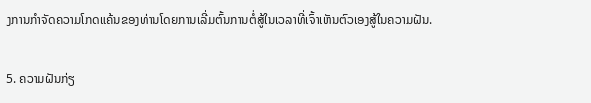ງການກໍາຈັດຄວາມໂກດແຄ້ນຂອງທ່ານໂດຍການເລີ່ມຕົ້ນການຕໍ່ສູ້ໃນເວລາທີ່ເຈົ້າເຫັນຕົວເອງສູ້ໃນຄວາມຝັນ.

5. ຄວາມຝັນກ່ຽ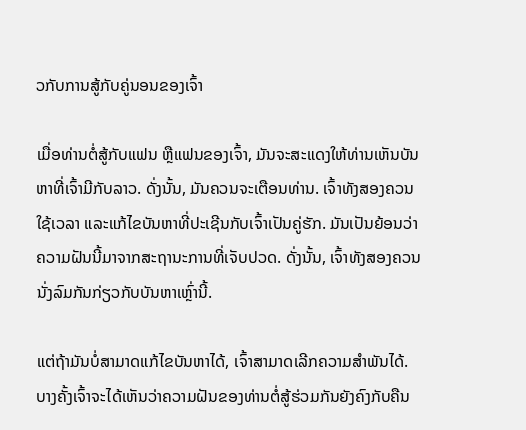ວກັບການສູ້ກັບຄູ່ນອນຂອງເຈົ້າ

ເມື່ອທ່ານຕໍ່ສູ້ກັບແຟນ ຫຼືແຟນຂອງເຈົ້າ, ມັນຈະສະແດງໃຫ້ທ່ານເຫັນບັນຫາທີ່ເຈົ້າມີກັບລາວ. ດັ່ງນັ້ນ, ມັນຄວນຈະເຕືອນທ່ານ. ເຈົ້າທັງສອງຄວນໃຊ້ເວລາ ແລະແກ້ໄຂບັນຫາທີ່ປະເຊີນກັບເຈົ້າເປັນຄູ່ຮັກ. ມັນເປັນຍ້ອນວ່າຄວາມຝັນນີ້ມາຈາກສະຖານະການທີ່ເຈັບປວດ. ດັ່ງນັ້ນ, ເຈົ້າທັງສອງຄວນນັ່ງລົມກັນກ່ຽວກັບບັນຫາເຫຼົ່ານີ້.

ແຕ່ຖ້າມັນບໍ່ສາມາດແກ້ໄຂບັນຫາໄດ້, ເຈົ້າສາມາດເລີກຄວາມສຳພັນໄດ້. ບາງຄັ້ງເຈົ້າຈະໄດ້ເຫັນວ່າຄວາມຝັນຂອງທ່ານຕໍ່ສູ້ຮ່ວມກັນຍັງຄົງກັບຄືນ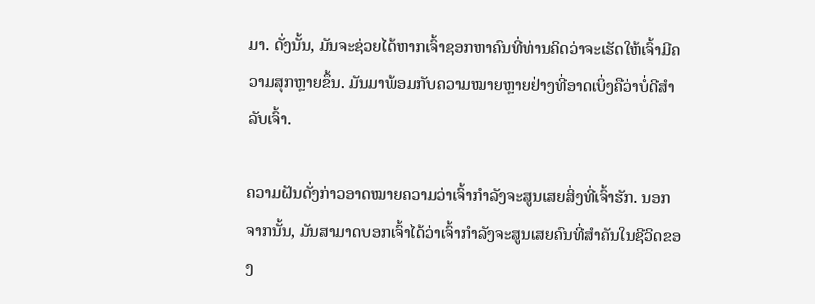ມາ. ດັ່ງນັ້ນ, ມັນຈະຊ່ວຍໄດ້ຫາກເຈົ້າຊອກຫາຄົນທີ່ທ່ານຄິດວ່າຈະເຮັດໃຫ້ເຈົ້າມີຄວາມສຸກຫຼາຍຂຶ້ນ. ມັນມາພ້ອມກັບຄວາມໝາຍຫຼາຍຢ່າງທີ່ອາດເບິ່ງຄືວ່າບໍ່ດີສຳລັບເຈົ້າ.

ຄວາມຝັນດັ່ງກ່າວອາດໝາຍຄວາມວ່າເຈົ້າກຳລັງຈະສູນເສຍສິ່ງທີ່ເຈົ້າຮັກ. ນອກຈາກນັ້ນ, ມັນສາມາດບອກເຈົ້າໄດ້ວ່າເຈົ້າກຳລັງຈະສູນເສຍຄົນທີ່ສຳຄັນໃນຊີວິດຂອງ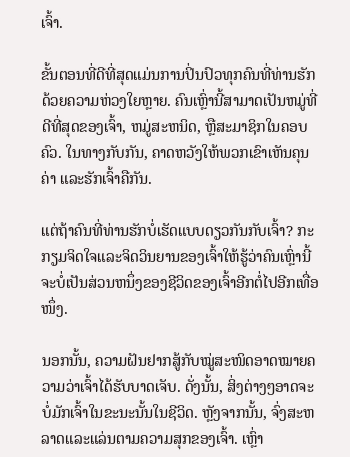ເຈົ້າ.

ຂັ້ນຕອນທີ່ດີທີ່ສຸດແມ່ນການປິ່ນປົວທຸກຄົນທີ່ທ່ານຮັກດ້ວຍຄວາມຫ່ວງໃຍຫຼາຍ. ຄົນເຫຼົ່ານີ້ສາມາດເປັນຫມູ່ທີ່ດີທີ່ສຸດຂອງເຈົ້າ, ຫມູ່ສະຫນິດ, ຫຼືສະມາຊິກໃນຄອບຄົວ. ໃນທາງກັບກັນ, ຄາດຫວັງໃຫ້ພວກເຂົາເຫັນຄຸນຄ່າ ແລະຮັກເຈົ້າຄືກັນ.

ແຕ່ຖ້າຄົນທີ່ທ່ານຮັກບໍ່ເຮັດແບບດຽວກັນກັບເຈົ້າ? ກະກຽມຈິດໃຈແລະຈິດວິນຍານຂອງເຈົ້າໃຫ້ຮູ້ວ່າຄົນເຫຼົ່ານີ້ຈະບໍ່ເປັນສ່ວນຫນຶ່ງຂອງຊີວິດຂອງເຈົ້າອີກຕໍ່ໄປອີກເທື່ອໜຶ່ງ.

ນອກນັ້ນ, ຄວາມຝັນຢາກສູ້ກັບໝູ່ສະໜິດອາດໝາຍຄວາມວ່າເຈົ້າໄດ້ຮັບບາດເຈັບ. ດັ່ງນັ້ນ, ສິ່ງຕ່າງໆອາດຈະບໍ່ມັກເຈົ້າໃນຂະນະນັ້ນໃນຊີວິດ. ຫຼັງຈາກນັ້ນ, ຈົ່ງສະຫລາດແລະແລ່ນຕາມຄວາມສຸກຂອງເຈົ້າ. ເຫຼົ່າ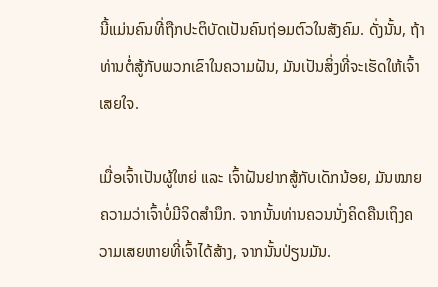ນີ້ແມ່ນຄົນທີ່ຖືກປະຕິບັດເປັນຄົນຖ່ອມຕົວໃນສັງຄົມ. ດັ່ງນັ້ນ, ຖ້າທ່ານຕໍ່ສູ້ກັບພວກເຂົາໃນຄວາມຝັນ, ມັນເປັນສິ່ງທີ່ຈະເຮັດໃຫ້ເຈົ້າເສຍໃຈ.

ເມື່ອເຈົ້າເປັນຜູ້ໃຫຍ່ ແລະ ເຈົ້າຝັນຢາກສູ້ກັບເດັກນ້ອຍ, ມັນໝາຍຄວາມວ່າເຈົ້າບໍ່ມີຈິດສຳນຶກ. ຈາກນັ້ນທ່ານຄວນນັ່ງຄິດຄືນເຖິງຄວາມເສຍຫາຍທີ່ເຈົ້າໄດ້ສ້າງ, ຈາກນັ້ນປ່ຽນມັນ.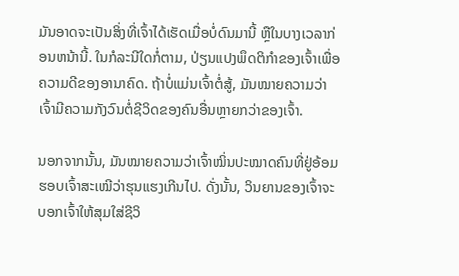ມັນອາດຈະເປັນສິ່ງທີ່ເຈົ້າໄດ້ເຮັດເມື່ອບໍ່ດົນມານີ້ ຫຼືໃນບາງເວລາກ່ອນຫນ້ານີ້. ໃນກໍລະນີໃດກໍ່ຕາມ, ປ່ຽນແປງພຶດຕິກໍາຂອງເຈົ້າເພື່ອຄວາມດີຂອງອານາຄົດ. ຖ້າບໍ່ແມ່ນເຈົ້າຕໍ່ສູ້, ມັນໝາຍຄວາມວ່າເຈົ້າມີຄວາມກັງວົນຕໍ່ຊີວິດຂອງຄົນອື່ນຫຼາຍກວ່າຂອງເຈົ້າ.

ນອກຈາກນັ້ນ, ມັນໝາຍຄວາມວ່າເຈົ້າໝິ່ນປະໝາດຄົນທີ່ຢູ່ອ້ອມຮອບເຈົ້າສະເໝີວ່າຮຸນແຮງເກີນໄປ. ດັ່ງນັ້ນ, ວິນຍານຂອງເຈົ້າຈະບອກເຈົ້າໃຫ້ສຸມໃສ່ຊີວິ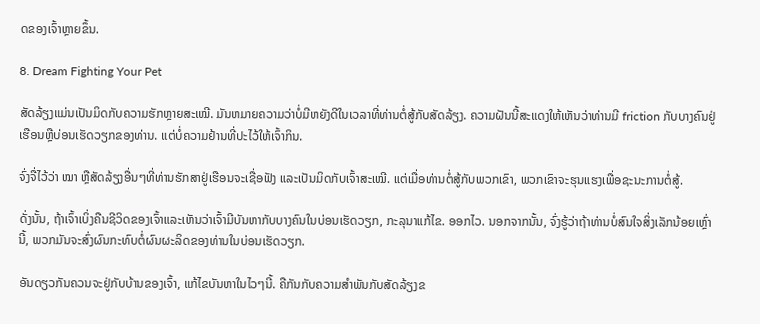ດຂອງເຈົ້າຫຼາຍຂຶ້ນ.

8. Dream Fighting Your Pet

ສັດລ້ຽງແມ່ນເປັນມິດກັບຄວາມຮັກຫຼາຍສະເໝີ. ມັນຫມາຍຄວາມວ່າບໍ່ມີຫຍັງດີໃນເວລາທີ່ທ່ານຕໍ່ສູ້ກັບສັດລ້ຽງ. ຄວາມຝັນນີ້ສະແດງໃຫ້ເຫັນວ່າທ່ານມີ friction ກັບບາງຄົນຢູ່ເຮືອນຫຼືບ່ອນເຮັດວຽກຂອງທ່ານ. ແຕ່ບໍ່ຄວາມຢ້ານທີ່ປະໄວ້ໃຫ້ເຈົ້າກິນ.

ຈົ່ງຈື່ໄວ້ວ່າ ໝາ ຫຼືສັດລ້ຽງອື່ນໆທີ່ທ່ານຮັກສາຢູ່ເຮືອນຈະເຊື່ອຟັງ ແລະເປັນມິດກັບເຈົ້າສະເໝີ. ແຕ່ເມື່ອທ່ານຕໍ່ສູ້ກັບພວກເຂົາ, ພວກເຂົາຈະຮຸນແຮງເພື່ອຊະນະການຕໍ່ສູ້.

ດັ່ງນັ້ນ, ຖ້າເຈົ້າເບິ່ງຄືນຊີວິດຂອງເຈົ້າແລະເຫັນວ່າເຈົ້າມີບັນຫາກັບບາງຄົນໃນບ່ອນເຮັດວຽກ, ກະລຸນາແກ້ໄຂ. ອອກໄວ. ນອກຈາກນັ້ນ, ຈົ່ງຮູ້ວ່າຖ້າທ່ານບໍ່ສົນໃຈສິ່ງເລັກນ້ອຍເຫຼົ່ານີ້, ພວກມັນຈະສົ່ງຜົນກະທົບຕໍ່ຜົນຜະລິດຂອງທ່ານໃນບ່ອນເຮັດວຽກ.

ອັນດຽວກັນຄວນຈະຢູ່ກັບບ້ານຂອງເຈົ້າ, ແກ້ໄຂບັນຫາໃນໄວໆນີ້. ຄືກັນກັບຄວາມສຳພັນກັບສັດລ້ຽງຂ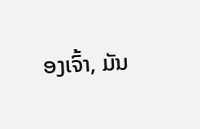ອງເຈົ້າ, ມັນ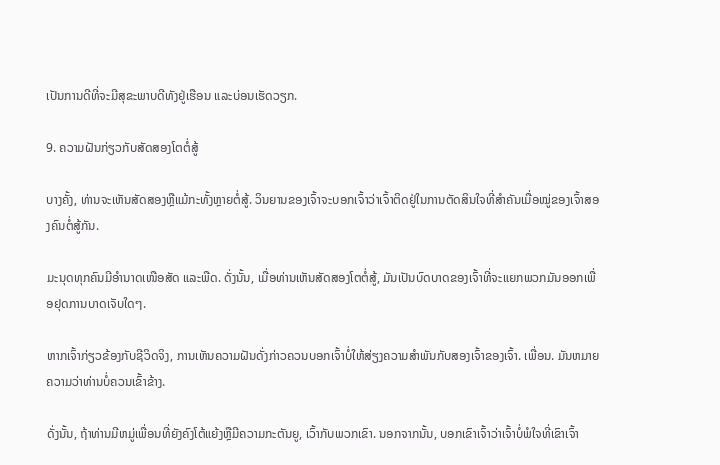ເປັນການດີທີ່ຈະມີສຸຂະພາບດີທັງຢູ່ເຮືອນ ແລະບ່ອນເຮັດວຽກ.

9. ຄວາມຝັນກ່ຽວກັບສັດສອງໂຕຕໍ່ສູ້

ບາງຄັ້ງ, ທ່ານຈະເຫັນສັດສອງຫຼືແມ້ກະທັ້ງຫຼາຍຕໍ່ສູ້. ວິນຍານຂອງເຈົ້າຈະບອກເຈົ້າວ່າເຈົ້າຕິດຢູ່ໃນການຕັດສິນໃຈທີ່ສຳຄັນເມື່ອໝູ່ຂອງເຈົ້າສອງຄົນຕໍ່ສູ້ກັນ.

ມະນຸດທຸກຄົນມີອຳນາດເໜືອສັດ ແລະພືດ. ດັ່ງນັ້ນ, ເມື່ອທ່ານເຫັນສັດສອງໂຕຕໍ່ສູ້, ມັນເປັນບົດບາດຂອງເຈົ້າທີ່ຈະແຍກພວກມັນອອກເພື່ອຢຸດການບາດເຈັບໃດໆ.

ຫາກເຈົ້າກ່ຽວຂ້ອງກັບຊີວິດຈິງ, ການເຫັນຄວາມຝັນດັ່ງກ່າວຄວນບອກເຈົ້າບໍ່ໃຫ້ສ່ຽງຄວາມສໍາພັນກັບສອງເຈົ້າຂອງເຈົ້າ. ເພື່ອນ. ມັນຫມາຍຄວາມວ່າທ່ານບໍ່ຄວນເຂົ້າຂ້າງ.

ດັ່ງນັ້ນ, ຖ້າທ່ານມີຫມູ່ເພື່ອນທີ່ຍັງຄົງໂຕ້ແຍ້ງຫຼືມີຄວາມກະຕັນຍູ, ເວົ້າກັບພວກເຂົາ. ນອກຈາກນັ້ນ, ບອກເຂົາເຈົ້າວ່າເຈົ້າບໍ່ພໍໃຈທີ່ເຂົາເຈົ້າ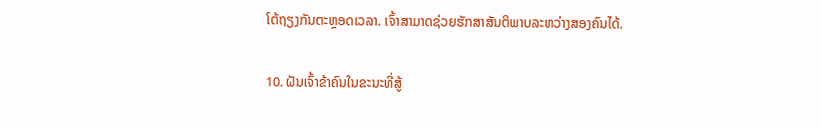ໂຕ້ຖຽງກັນຕະຫຼອດເວລາ. ເຈົ້າສາມາດຊ່ວຍຮັກສາສັນຕິພາບລະຫວ່າງສອງຄົນໄດ້.

10. ຝັນເຈົ້າຂ້າຄົນໃນຂະນະທີ່ສູ້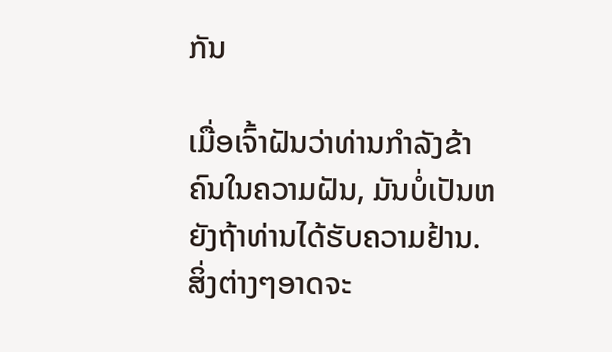ກັນ

ເມື່ອເຈົ້າຝັນວ່າທ່ານກໍາລັງຂ້າຄົນໃນຄວາມຝັນ, ມັນບໍ່ເປັນຫຍັງຖ້າທ່ານໄດ້ຮັບຄວາມຢ້ານ. ສິ່ງຕ່າງໆອາດຈະ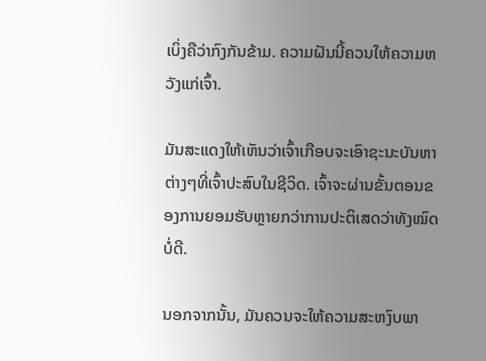ເບິ່ງຄືວ່າກົງກັນຂ້າມ. ຄວາມຝັນນີ້ຄວນໃຫ້ຄວາມຫວັງແກ່ເຈົ້າ.

ມັນສະແດງໃຫ້ເຫັນວ່າເຈົ້າເກືອບຈະເອົາຊະນະບັນຫາຕ່າງໆທີ່ເຈົ້າປະສົບໃນຊີວິດ. ເຈົ້າຈະຜ່ານຂັ້ນຕອນຂອງການຍອມຮັບຫຼາຍກວ່າການປະຕິເສດວ່າທັງໝົດບໍ່ດີ.

ນອກຈາກນັ້ນ, ມັນຄວນຈະໃຫ້ຄວາມສະຫງົບພາ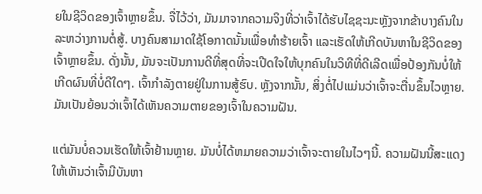ຍໃນຊີວິດຂອງເຈົ້າຫຼາຍຂຶ້ນ. ຈື່ໄວ້ວ່າ, ມັນມາຈາກຄວາມຈິງທີ່ວ່າເຈົ້າໄດ້ຮັບໄຊຊະນະຫຼັງຈາກຂ້າບາງຄົນໃນລະຫວ່າງການຕໍ່ສູ້. ບາງຄົນສາມາດໃຊ້ໂອກາດນັ້ນເພື່ອທຳຮ້າຍເຈົ້າ ແລະເຮັດໃຫ້ເກີດບັນຫາໃນຊີວິດຂອງເຈົ້າຫຼາຍຂຶ້ນ. ດັ່ງນັ້ນ, ມັນຈະເປັນການດີທີ່ສຸດທີ່ຈະເປີດໃຈໃຫ້ບຸກຄົນໃນວິທີທີ່ດີເລີດເພື່ອປ້ອງກັນບໍ່ໃຫ້ເກີດຜົນທີ່ບໍ່ດີໃດໆ. ເຈົ້າກໍາລັງຕາຍຢູ່ໃນການສູ້ຮົບ. ຫຼັງຈາກນັ້ນ, ສິ່ງຕໍ່ໄປແມ່ນວ່າເຈົ້າຈະຕື່ນຂຶ້ນໄວຫຼາຍ. ມັນເປັນຍ້ອນວ່າເຈົ້າໄດ້ເຫັນຄວາມຕາຍຂອງເຈົ້າໃນຄວາມຝັນ.

ແຕ່ມັນບໍ່ຄວນເຮັດໃຫ້ເຈົ້າຢ້ານຫຼາຍ. ມັນບໍ່ໄດ້ຫມາຍຄວາມວ່າເຈົ້າຈະຕາຍໃນໄວໆນີ້. ຄວາມຝັນນີ້ສະແດງໃຫ້ເຫັນວ່າເຈົ້າມີບັນຫາ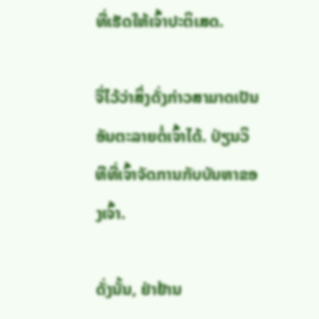ທີ່ເຮັດໃຫ້ເຈົ້າປະຕິເສດ.

ຈື່ໄວ້ວ່າສິ່ງດັ່ງກ່າວສາມາດເປັນອັນຕະລາຍຕໍ່ເຈົ້າໄດ້. ປ່ຽນວິທີທີ່ເຈົ້າຈັດການກັບບັນຫາຂອງເຈົ້າ.

ດັ່ງນັ້ນ, ຢ່າຢ້ານ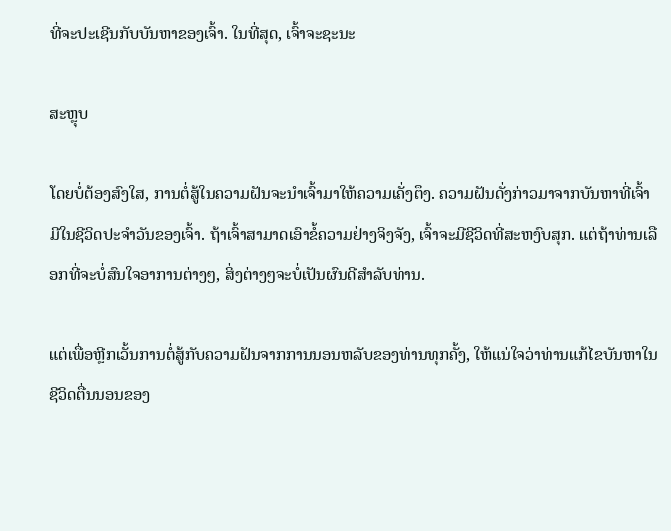ທີ່ຈະປະເຊີນກັບບັນຫາຂອງເຈົ້າ. ໃນທີ່ສຸດ, ເຈົ້າຈະຊະນະ

ສະຫຼຸບ

ໂດຍບໍ່ຕ້ອງສົງໃສ, ການຕໍ່ສູ້ໃນຄວາມຝັນຈະນຳເຈົ້າມາໃຫ້ຄວາມເຄັ່ງຕຶງ. ຄວາມຝັນດັ່ງກ່າວມາຈາກບັນຫາທີ່ເຈົ້າມີໃນຊີວິດປະຈໍາວັນຂອງເຈົ້າ. ຖ້າເຈົ້າສາມາດເອົາຂໍ້ຄວາມຢ່າງຈິງຈັງ, ເຈົ້າຈະມີຊີວິດທີ່ສະຫງົບສຸກ. ແຕ່ຖ້າທ່ານເລືອກທີ່ຈະບໍ່ສົນໃຈອາການຕ່າງໆ, ສິ່ງຕ່າງໆຈະບໍ່ເປັນຜົນດີສໍາລັບທ່ານ.

ແຕ່ເພື່ອຫຼີກເວັ້ນການຕໍ່ສູ້ກັບຄວາມຝັນຈາກການນອນຫລັບຂອງທ່ານທຸກຄັ້ງ, ໃຫ້ແນ່ໃຈວ່າທ່ານແກ້ໄຂບັນຫາໃນຊີວິດຕື່ນນອນຂອງ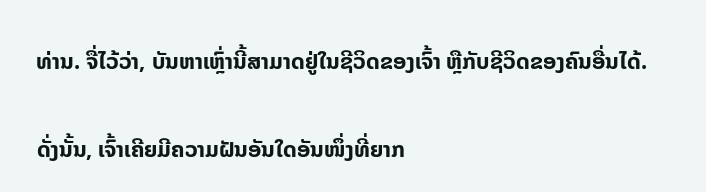ທ່ານ. ຈື່ໄວ້ວ່າ, ບັນຫາເຫຼົ່ານີ້ສາມາດຢູ່ໃນຊີວິດຂອງເຈົ້າ ຫຼືກັບຊີວິດຂອງຄົນອື່ນໄດ້.

ດັ່ງນັ້ນ, ເຈົ້າເຄີຍມີຄວາມຝັນອັນໃດອັນໜຶ່ງທີ່ຍາກ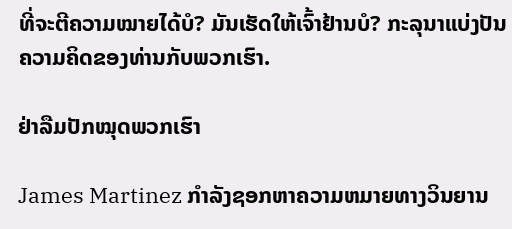ທີ່ຈະຕີຄວາມໝາຍໄດ້ບໍ? ມັນເຮັດໃຫ້ເຈົ້າຢ້ານບໍ? ກະລຸນາແບ່ງປັນຄວາມຄິດຂອງທ່ານກັບພວກເຮົາ.

ຢ່າລືມປັກໝຸດພວກເຮົາ

James Martinez ກໍາລັງຊອກຫາຄວາມຫມາຍທາງວິນຍານ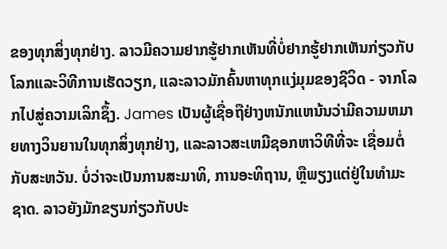ຂອງທຸກສິ່ງທຸກຢ່າງ. ລາວມີຄວາມຢາກຮູ້ຢາກເຫັນທີ່ບໍ່ຢາກຮູ້ຢາກເຫັນກ່ຽວກັບໂລກແລະວິທີການເຮັດວຽກ, ແລະລາວມັກຄົ້ນຫາທຸກແງ່ມຸມຂອງຊີວິດ - ຈາກໂລກໄປສູ່ຄວາມເລິກຊຶ້ງ. James ເປັນຜູ້ເຊື່ອຖືຢ່າງຫນັກແຫນ້ນວ່າມີຄວາມຫມາຍທາງວິນຍານໃນທຸກສິ່ງທຸກຢ່າງ, ແລະລາວສະເຫມີຊອກຫາວິທີທີ່ຈະ ເຊື່ອມຕໍ່ກັບສະຫວັນ. ບໍ່ວ່າຈະເປັນການສະມາທິ, ການອະທິຖານ, ຫຼືພຽງແຕ່ຢູ່ໃນທໍາມະຊາດ. ລາວຍັງມັກຂຽນກ່ຽວກັບປະ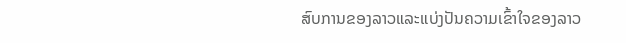ສົບການຂອງລາວແລະແບ່ງປັນຄວາມເຂົ້າໃຈຂອງລາວ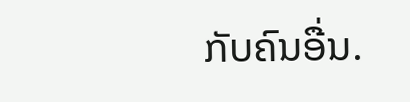ກັບຄົນອື່ນ.